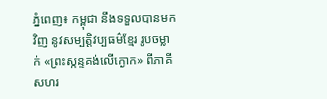ភ្នំពេញ៖ កម្ពុជា នឹងទទួលបានមកវិញ នូវសម្បត្តិវប្បធម៌ខ្មែរ រូបចម្លាក់ «ព្រះស្កន្ទគង់លើក្ងោក» ពីភាគីសហរ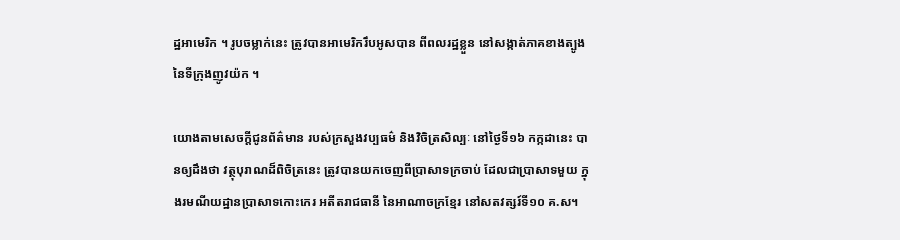ដ្ឋអាមេរិក ។ រូបចម្លាក់នេះ ត្រូវបានអាមេរិករឹបអូសបាន ពីពលរដ្ឋខ្លួន នៅសង្កាត់ភាគខាងត្បូង នៃទីក្រុងញូវយ៉ក ។

យោងតាមសេចក្ដីជូនព័ត៌មាន របស់ក្រសួងវប្បធម៌ និងវិចិត្រសិល្បៈ នៅថ្ងៃទី១៦ កក្កដានេះ បានឲ្យដឹងថា វត្ថុបុរាណដ៏ពិចិត្រនេះ ត្រូវបានយកចេញពីប្រាសាទក្រចាប់ ដែលជាប្រាសាទមួយ ក្នុងរមណីយដ្ឋានប្រាសាទកោះកេរ អតីតរាជធានី នៃអាណាចក្រខ្មែរ នៅសតវត្សរ៍ទី១០ គ.ស។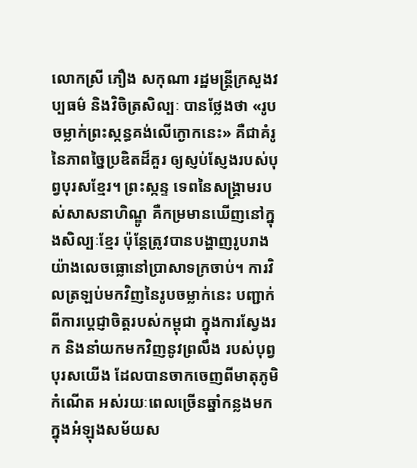លោកស្រី ភឿង សកុណា រដ្ឋមន្ត្រីក្រសួងវប្បធម៌ និងវិចិត្រសិល្បៈ បានថ្លែងថា «រូបចម្លាក់ព្រះស្កន្ធគង់លើក្ងោកនេះ» គឺជាគំរូនៃភាពច្នៃប្រឌិតដ៏គួរ ឲ្យស្ញប់ស្ញែងរបស់បុព្វបុរសខ្មែរ។ ព្រះស្កន្ទ ទេពនៃសង្គ្រាមរបស់សាសនាហិណ្ឌូ គឺកម្រមានឃើញនៅក្នុងសិល្បៈខ្មែរ ប៉ុន្តែត្រូវបានបង្ហាញរូបរាង យ៉ាងលេចធ្លោនៅប្រាសាទក្រចាប់។ ការវិលត្រឡប់មកវិញនៃរូបចម្លាក់នេះ បញ្ជាក់ពីការប្តេជ្ញាចិត្តរបស់កម្ពុជា ក្នុងការស្វែងរក និងនាំយកមកវិញនូវព្រលឹង របស់បុព្វបុរសយើង ដែលបានចាកចេញពីមាតុភូមិកំណើត អស់រយៈពេលច្រើនឆ្នាំកន្លងមក ក្នុងអំឡុងសម័យស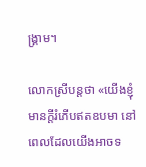ង្គ្រាម។

លោកស្រីបន្តថា «យើងខ្ញុំមានក្តីរំភើបឥតឧបមា នៅពេលដែលយើងអាចទ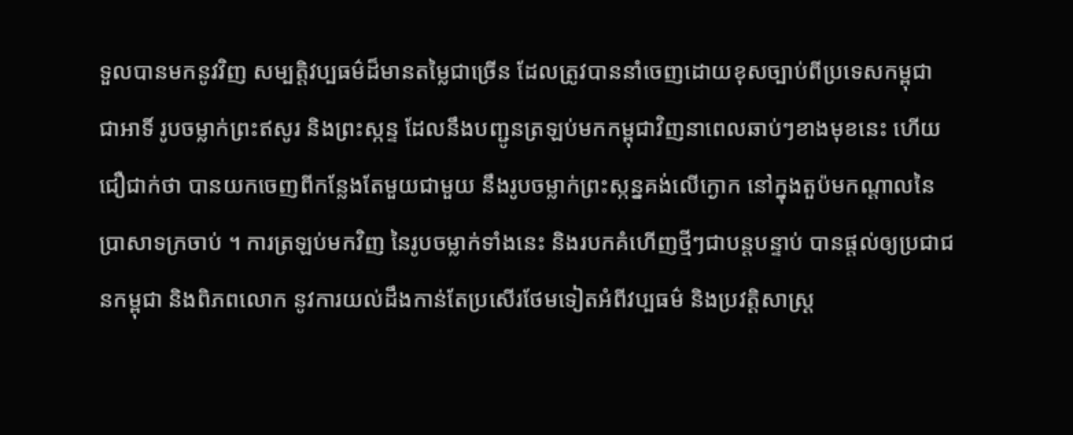ទួលបានមកនូវវិញ សម្បត្តិវប្បធម៌ដ៏មានតម្លៃជាច្រើន ដែលត្រូវបាននាំចេញដោយខុសច្បាប់ពីប្រទេសកម្ពុជា ជាអាទិ៍ រូបចម្លាក់ព្រះឥសូរ និងព្រះស្កន្ទ ដែលនឹងបញ្ជូនត្រឡប់មកកម្ពុជាវិញនាពេលឆាប់ៗខាងមុខនេះ ហើយជឿជាក់ថា បានយកចេញពីកន្លែងតែមួយជាមួយ នឹងរូបចម្លាក់ព្រះស្កន្នគង់លើក្ងោក នៅក្នុងតួប៉មកណ្តាលនៃប្រាសាទក្រចាប់ ។ ការត្រឡប់មកវិញ នៃរូបចម្លាក់ទាំងនេះ និងរបកគំហើញថ្មីៗជាបន្តបន្ទាប់ បានផ្តល់ឲ្យប្រជាជនកម្ពុជា និងពិភពលោក នូវការយល់ដឹងកាន់តែប្រសើរថែមទៀតអំពីវប្បធម៌ និងប្រវត្តិសាស្រ្ត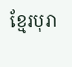ខ្មែរបុរា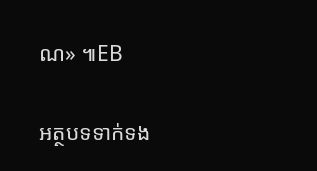ណ» ៕EB

អត្ថបទទាក់ទង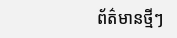ព័ត៌មានថ្មីៗ